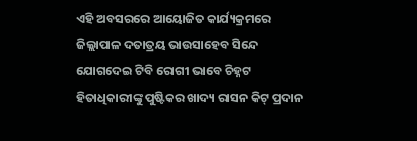ଏହି ଅବସରରେ ଆୟୋଜିତ କାର୍ଯ୍ୟକ୍ରମରେ ଜିଲ୍ଲାପାଳ ଦତାତ୍ରୟ ଭାଉସାହେବ ସିନ୍ଦେ ଯୋଗଦେଇ ଟିବି ରୋଗୀ ଭାବେ ଚିହ୍ନଟ ହିତାଧିକାରୀଙ୍କୁ ପୁଷ୍ଟିକର ଖାଦ୍ୟ ରାସନ କିଟ୍ ପ୍ରଦାନ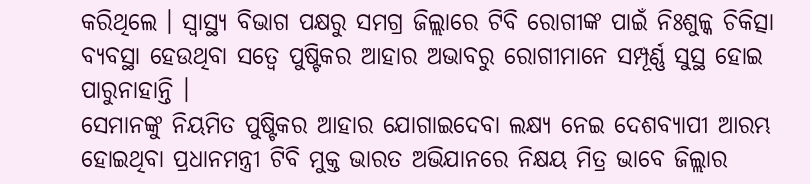କରିଥିଲେ । ସ୍ୱାସ୍ଥ୍ୟ ବିଭାଗ ପକ୍ଷରୁ ସମଗ୍ର ଜିଲ୍ଲାରେ ଟିବି ରୋଗୀଙ୍କ ପାଇଁ ନିଃଶୁଳ୍କ ଚିକିତ୍ସା ବ୍ୟବସ୍ଥା ହେଉଥିବା ସତ୍ୱେ ପୁଷ୍ଟିକର ଆହାର ଅଭାବରୁ ରୋଗୀମାନେ ସମ୍ପୂର୍ଣ୍ଣ ସୁସ୍ଥ ହୋଇ ପାରୁନାହାନ୍ତି ।
ସେମାନଙ୍କୁ ନିୟମିତ ପୁଷ୍ଟିକର ଆହାର ଯୋଗାଇଦେବା ଲକ୍ଷ୍ୟ ନେଇ ଦେଶବ୍ୟାପୀ ଆରମ୍ଭ ହୋଇଥିବା ପ୍ରଧାନମନ୍ତ୍ରୀ ଟିବି ମୁକ୍ତ ଭାରତ ଅଭିଯାନରେ ନିକ୍ଷୟ ମିତ୍ର ଭାବେ ଜିଲ୍ଲାର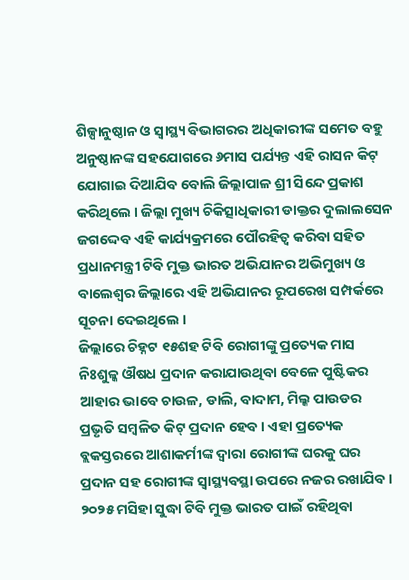ଶିଳ୍ପାନୁଷ୍ଠାନ ଓ ସ୍ୱାସ୍ଥ୍ୟ ବିଭାଗରର ଅଧିକାରୀଙ୍କ ସମେତ ବହୁ ଅନୁଷ୍ଠାନଙ୍କ ସହଯୋଗରେ ୬ମାସ ପର୍ଯ୍ୟନ୍ତ ଏହି ରାସନ କିଟ୍ ଯୋଗାଇ ଦିଆଯିବ ବୋଲି ଜିଲ୍ଲାପାଳ ଶ୍ରୀ ସିନ୍ଦେ ପ୍ରକାଶ କରିଥିଲେ । ଜିଲ୍ଲା ମୁଖ୍ୟ ଚିକିତ୍ସାଧିକାରୀ ଡାକ୍ତର ଦୁଲାଲସେନ ଜଗଦ୍ଦେବ ଏହି କାର୍ଯ୍ୟକ୍ରମରେ ପୌରହିତ୍ୱ କରିବା ସହିତ ପ୍ରଧାନମନ୍ତ୍ରୀ ଟିବି ମୁକ୍ତ ଭାରତ ଅଭିଯାନର ଅଭିମୁଖ୍ୟ ଓ ବାଲେଶ୍ୱର ଜିଲ୍ଲାରେ ଏହି ଅଭିଯାନର ରୂପରେଖ ସମ୍ପର୍କରେ ସୂଚନା ଦେଇଥିଲେ ।
ଜିଲ୍ଲାରେ ଚିହ୍ନଟ ୧୫ଶହ ଟିବି ରୋଗୀଙ୍କୁ ପ୍ରତ୍ୟେକ ମାସ ନିଃଶୁଳ୍କ ଔଷଧ ପ୍ରଦାନ କରାଯାଉଥିବା ବେଳେ ପୁଷ୍ଟିକର ଆହାର ଭାବେ ଚାଉଳ, ଡାଲି, ବାଦାମ, ମିଲ୍କ ପାଉଡର ପ୍ରଭୃତି ସମ୍ବଳିତ କିଟ୍ ପ୍ରଦାନ ହେବ । ଏହା ପ୍ରତ୍ୟେକ ବ୍ଲକସ୍ତରରେ ଆଶାକର୍ମୀଙ୍କ ଦ୍ୱାରା ରୋଗୀଙ୍କ ଘରକୁ ଘର ପ୍ରଦାନ ସହ ରୋଗୀଙ୍କ ସ୍ୱାସ୍ଥ୍ୟବସ୍ଥା ଉପରେ ନଜର ରଖାଯିବ । ୨୦୨୫ ମସିହା ସୁଦ୍ଧା ଟିବି ମୁକ୍ତ ଭାରତ ପାଇଁ ରହିଥିବା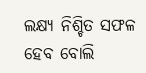ଲକ୍ଷ୍ୟ ନିଶ୍ଚିତ ସଫଳ ହେବ ବୋଲି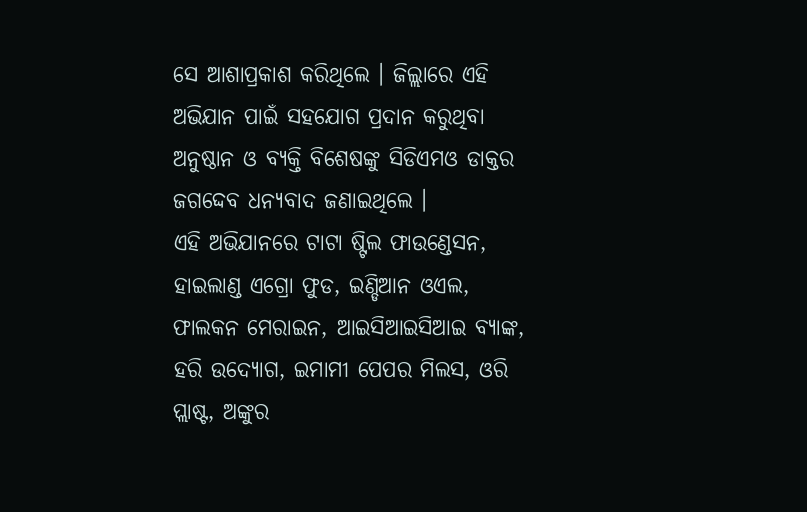ସେ ଆଶାପ୍ରକାଶ କରିଥିଲେ । ଜିଲ୍ଲାରେ ଏହି ଅଭିଯାନ ପାଇଁ ସହଯୋଗ ପ୍ରଦାନ କରୁଥିବା ଅନୁଷ୍ଠାନ ଓ ବ୍ୟକ୍ତି ବିଶେଷଙ୍କୁ ସିଡିଏମଓ ଡାକ୍ତର ଜଗଦ୍ଦେବ ଧନ୍ୟବାଦ ଜଣାଇଥିଲେ ।
ଏହି ଅଭିଯାନରେ ଟାଟା ଷ୍ଟିଲ ଫାଉଣ୍ଡେସନ, ହାଇଲାଣ୍ଡ ଏଗ୍ରୋ ଫୁଡ, ଇଣ୍ଡିଆନ ଓଏଲ, ଫାଲକନ ମେରାଇନ, ଆଇସିଆଇସିଆଇ ବ୍ୟାଙ୍କ, ହରି ଉଦ୍ୟୋଗ, ଇମାମୀ ପେପର ମିଲସ, ଓରି ପ୍ଲାଷ୍ଟ, ଅଙ୍କୁର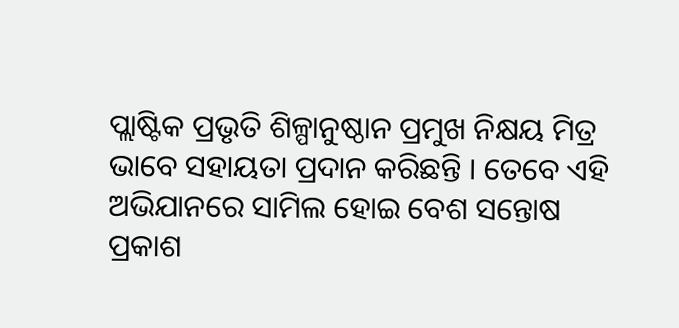ପ୍ଲାଷ୍ଟିକ ପ୍ରଭୃତି ଶିଳ୍ପାନୁଷ୍ଠାନ ପ୍ରମୁଖ ନିକ୍ଷୟ ମିତ୍ର ଭାବେ ସହାୟତା ପ୍ରଦାନ କରିଛନ୍ତି । ତେବେ ଏହି ଅଭିଯାନରେ ସାମିଲ ହୋଇ ବେଶ ସନ୍ତୋଷ ପ୍ରକାଶ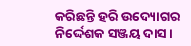କରିଛନ୍ତି ହରି ଉଦ୍ୟୋଗର ନିର୍ଦ୍ଦେଶକ ସଞ୍ଜୟ ଦାସ ।